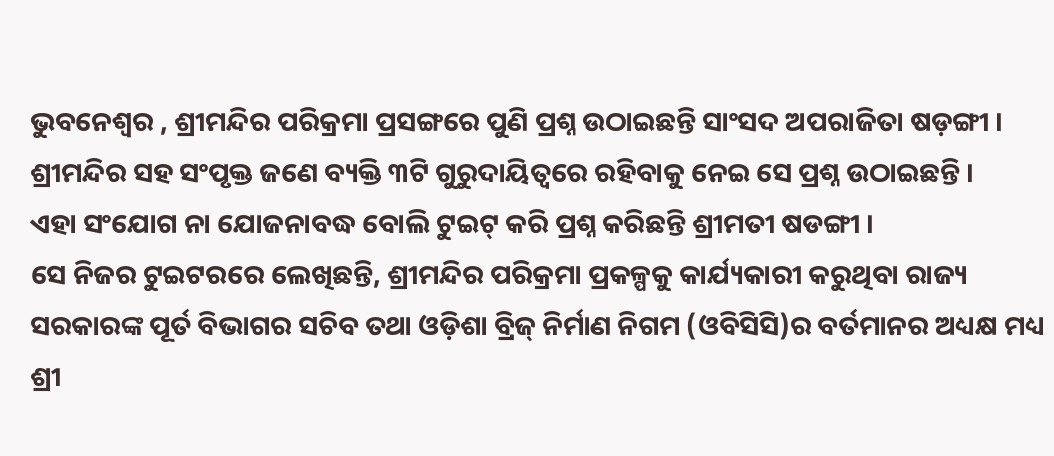ଭୁବନେଶ୍ୱର , ଶ୍ରୀମନ୍ଦିର ପରିକ୍ରମା ପ୍ରସଙ୍ଗରେ ପୁଣି ପ୍ରଶ୍ନ ଉଠାଇଛନ୍ତି ସାଂସଦ ଅପରାଜିତା ଷଡ଼ଙ୍ଗୀ । ଶ୍ରୀମନ୍ଦିର ସହ ସଂପୃକ୍ତ ଜଣେ ବ୍ୟକ୍ତି ୩ଟି ଗୁରୁଦାୟିତ୍ୱରେ ରହିବାକୁ ନେଇ ସେ ପ୍ରଶ୍ନ ଉଠାଇଛନ୍ତି ।
ଏହା ସଂଯୋଗ ନା ଯୋଜନାବଦ୍ଧ ବୋଲି ଟୁଇଟ୍ କରି ପ୍ରଶ୍ନ କରିଛନ୍ତି ଶ୍ରୀମତୀ ଷଡଙ୍ଗୀ ।
ସେ ନିଜର ଟୁଇଟରରେ ଲେଖିଛନ୍ତି, ଶ୍ରୀମନ୍ଦିର ପରିକ୍ରମା ପ୍ରକଳ୍ପକୁ କାର୍ଯ୍ୟକାରୀ କରୁଥିବା ରାଜ୍ୟ ସରକାରଙ୍କ ପୂର୍ତ ବିଭାଗର ସଚିବ ତଥା ଓଡ଼ିଶା ବ୍ରିଜ୍ ନିର୍ମାଣ ନିଗମ (ଓବିସିସି)ର ବର୍ତମାନର ଅଧ୍ୟକ୍ଷ ମଧ୍ୟ ଶ୍ରୀ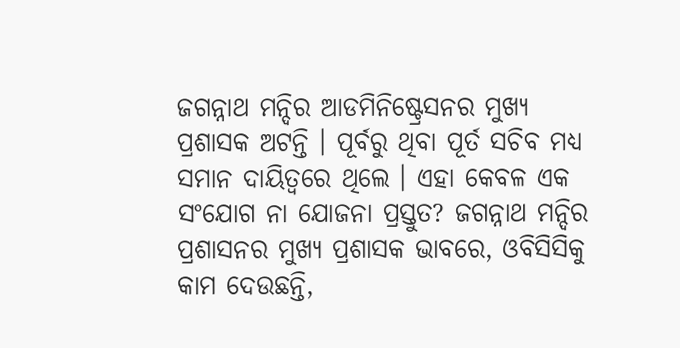ଜଗନ୍ନାଥ ମନ୍ଦିର ଆଡମିନିଷ୍ଟ୍ରେସନର ମୁଖ୍ୟ ପ୍ରଶାସକ ଅଟନ୍ତି । ପୂର୍ବରୁ ଥିବା ପୂର୍ତ ସଚିବ ମଧ୍ୟ ସମାନ ଦାୟିତ୍ୱରେ ଥିଲେ । ଏହା କେବଳ ଏକ ସଂଯୋଗ ନା ଯୋଜନା ପ୍ରସ୍ତୁତ? ଜଗନ୍ନାଥ ମନ୍ଦିର ପ୍ରଶାସନର ମୁଖ୍ୟ ପ୍ରଶାସକ ଭାବରେ, ଓବିସିସିକୁ କାମ ଦେଉଛନ୍ତି,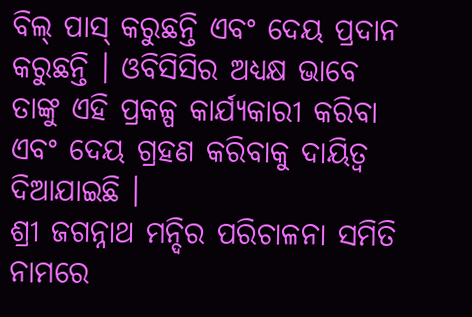ବିଲ୍ ପାସ୍ କରୁଛନ୍ତି ଏବଂ ଦେୟ ପ୍ରଦାନ କରୁଛନ୍ତି । ଓବିସିସିର ଅଧ୍ୟକ୍ଷ ଭାବେ ତାଙ୍କୁ ଏହି ପ୍ରକଳ୍ପ କାର୍ଯ୍ୟକାରୀ କରିବା ଏବଂ ଦେୟ ଗ୍ରହଣ କରିବାକୁ ଦାୟିତ୍ୱ ଦିଆଯାଇଛି ।
ଶ୍ରୀ ଜଗନ୍ନାଥ ମନ୍ଦିର ପରିଚାଳନା ସମିତି ନାମରେ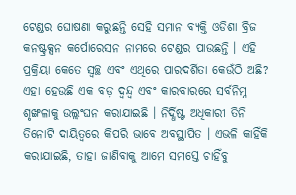ଟେଣ୍ଡର ଘୋଷଣା କରୁଛନ୍ତି ସେହି ସମାନ ବ୍ୟକ୍ତି ଓଡିଶା ବ୍ରିଜ କନଷ୍ଟ୍ରକ୍ସନ କର୍ପୋରେସନ ନାମରେ ଟେଣ୍ଡର ପାଉଛନ୍ତି । ଏହି ପ୍ରକ୍ରିୟା କେତେ ସ୍ୱଚ୍ଛ ଏବଂ ଏଥିରେ ପାରଦର୍ଶିତା କେଉଁଠି ଅଛି?
ଏହା ହେଉଛି ଏକ ବଡ଼ ଦ୍ୱନ୍ଦ୍ୱ ଏବଂ କାରବାରରେ ସର୍ବନିମ୍ନ ଶୃଙ୍ଖଳାକୁ ଉଲ୍ଲଂଘନ କରାଯାଇଛି । ନିର୍ଦ୍ଧିଷ୍ଟ ଅଧିକାରୀ ତିନି ତିନୋଟି ଦାୟିତ୍ୱରେ କିପରି ଭାବେ ଅବସ୍ଥାପିତ । ଏଭଳି କାହିଁକି କରାଯାଇଛି, ତାହା ଜାଣିବାକୁ ଆମେ ସମସ୍ତେ ଚାହିଁବୁ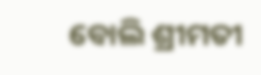ବୋଲି ଶ୍ରୀମତୀ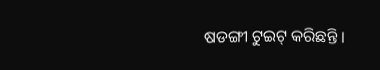ଷଡଙ୍ଗୀ ଟୁଇଟ୍ କରିଛନ୍ତି ।